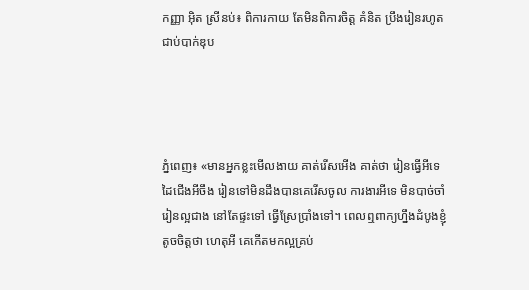កញ្ញា អ៊ិត ស្រីនប់៖ ពិការកាយ តែមិនពិការចិត្ត គំនិត ប្រឹងរៀនរហូត ជាប់បាក់ឌុប




ភ្នំពេញ៖ «មានអ្នកខ្លះមើលងាយ គាត់រើសអើង គាត់ថា រៀនធ្វើអីទេ ដៃជើងអីចឹង រៀនទៅមិនដឹងបានគេរើសចូល ការងារអីទេ មិនបាច់ចាំរៀនល្អជាង នៅតែផ្ទះទៅ ធ្វើស្រែប្រាំងទៅ។ ពេលឮពាក្យហ្នឹងដំបូងខ្ញុំតូចចិត្តថា ហេតុអី គេកើតមកល្អគ្រប់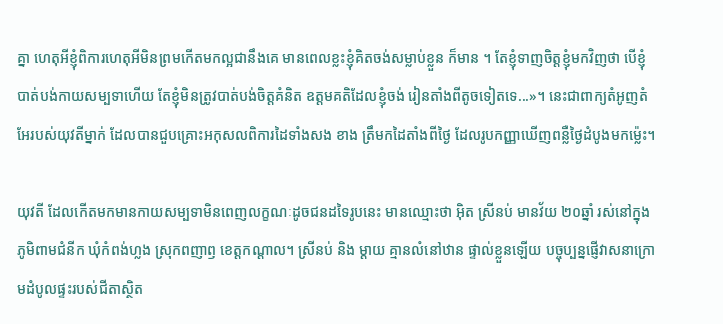គ្នា ហេតុអីខ្ញុំពិការហេតុអីមិនព្រមកើតមកល្អជានឹងគេ មានពេលខ្លះខ្ញុំគិតចង់សម្លាប់ខ្លួន ក៏មាន ។ តែខ្ញុំទាញចិត្តខ្ញុំមកវិញថា បើខ្ញុំបាត់បង់កាយសម្បទាហើយ តែខ្ញុំមិនត្រូវបាត់បង់ចិត្តគំនិត ឧត្តមគតិដែលខ្ញុំចង់ រៀនតាំងពីតូចទៀតទេ...»។ នេះជាពាក្យតំអូញតំអែរបស់យុវតីម្នាក់ ដែលបានជួបគ្រោះអកុសលពិការដៃទាំងសង ខាង ត្រឹមកដៃតាំងពីថ្ងៃ ដែលរូបកញ្ញាឃើញពន្លឺថ្ងៃដំបូងមកម្ល៉េះ។

យុវតី ដែលកើតមកមានកាយសម្បទាមិនពេញលក្ខណៈដូចជនដទៃរូបនេះ មានឈ្មោះថា អ៊ិត ស្រីនប់ មានវ័យ ២០ឆ្នាំ រស់នៅក្នុងភូមិពាមជំនីក ឃុំកំពង់ហ្លង ស្រុកពញាឭ ខេត្តកណ្តាល។ ស្រីនប់ និង ម្តាយ គ្មានលំនៅឋាន ផ្ទាល់ខ្លួនឡើយ បច្ចុប្បន្នផ្ញើវាសនាក្រោមដំបូលផ្ទះរបស់ជីតាស្ថិត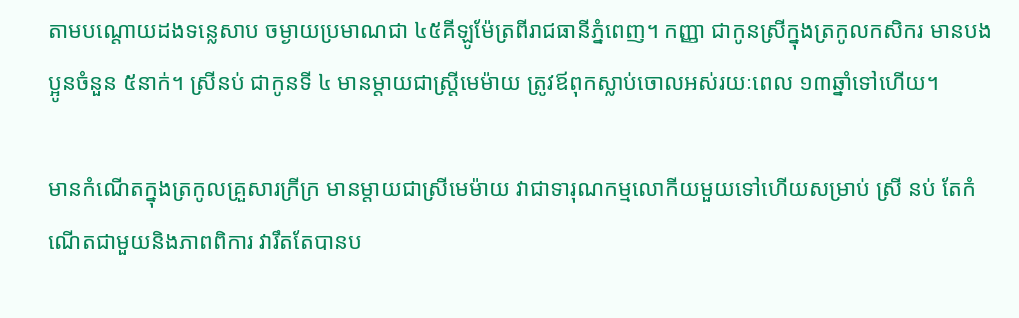តាមបណ្តោយដងទន្លេសាប ចម្ងាយប្រមាណជា ៤៥គីឡូម៉ែត្រពីរាជធានីភ្នំពេញ។ កញ្ញា ជាកូនស្រីក្នុងត្រកូលកសិករ មានបងប្អូនចំនួន ៥នាក់។ ស្រីនប់ ជាកូនទី ៤ មានម្តាយជាស្រ្តីមេម៉ាយ ត្រូវឪពុកស្លាប់ចោលអស់រយៈពេល ១៣ឆ្នាំទៅហើយ។

មានកំណើតក្នុងត្រកូលគ្រួសារក្រីក្រ មានម្តាយជាស្រីមេម៉ាយ វាជាទារុណកម្មលោកីយមួយទៅហើយសម្រាប់ ស្រី នប់ តែកំណើតជាមួយនិងភាពពិការ វារឹតតែបានប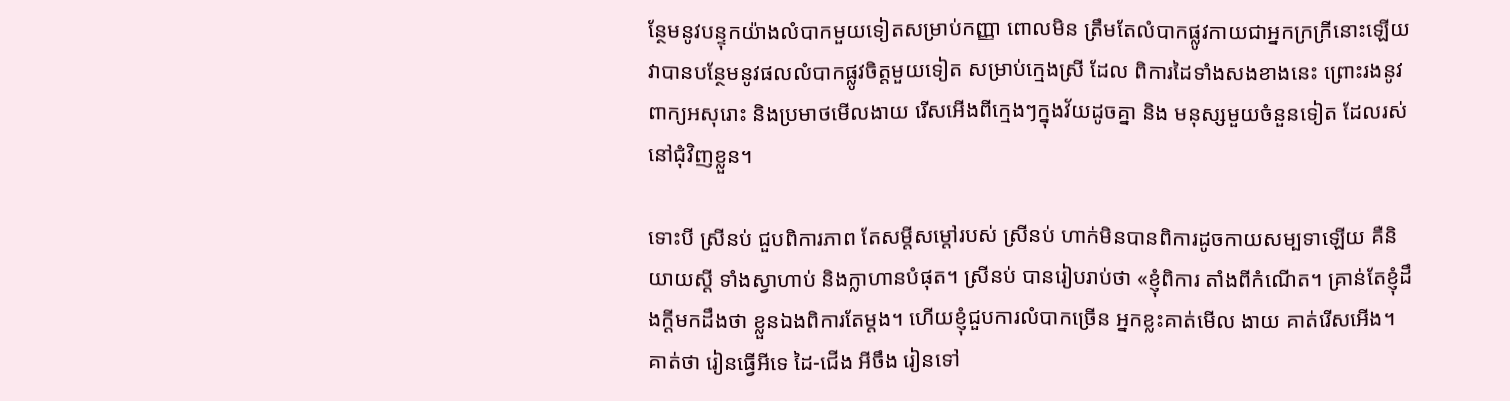ន្ថែមនូវបន្ទុកយ៉ាងលំបាកមួយទៀតសម្រាប់កញ្ញា ពោលមិន ត្រឹមតែលំបាកផ្លូវកាយជាអ្នកក្រក្រីនោះឡើយ វាបានបន្ថែមនូវផលលំបាកផ្លូវចិត្តមួយទៀត សម្រាប់ក្មេងស្រី ដែល ពិការដៃទាំងសងខាងនេះ ព្រោះរងនូវពាក្យអសុរោះ និងប្រមាថមើលងាយ រើសអើងពីក្មេងៗក្នុងវ័យដូចគ្នា និង មនុស្សមួយចំនួនទៀត ដែលរស់នៅជុំវិញខ្លួន។

ទោះបី ស្រីនប់ ជួបពិការភាព តែសម្តីសម្តៅរបស់ ស្រីនប់ ហាក់មិនបានពិការដូចកាយសម្បទាឡើយ គឺនិយាយស្តី ទាំងស្វាហាប់ និងក្លាហានបំផុត។ ស្រីនប់ បានរៀបរាប់ថា «ខ្ញុំពិការ តាំងពីកំណើត។ គ្រាន់តែខ្ញុំដឹងក្តីមកដឹងថា ខ្លួនឯងពិការតែម្តង។ ហើយខ្ញុំជួបការលំបាកច្រើន អ្នកខ្លះគាត់មើល ងាយ គាត់រើសអើង។ គាត់ថា រៀនធ្វើអីទេ ដៃ-ជើង អីចឹង រៀនទៅ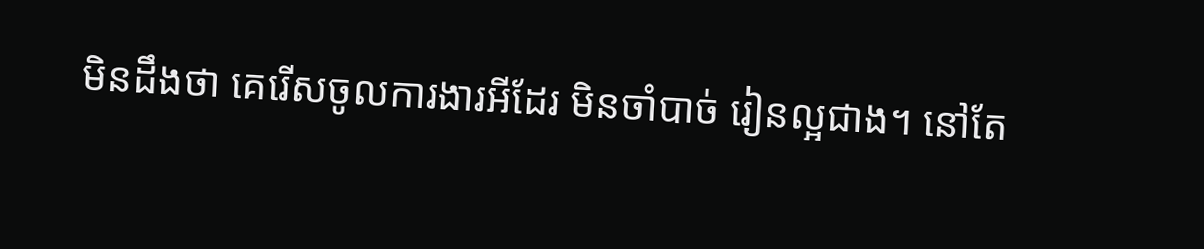មិនដឹងថា គេរើសចូលការងារអីដែរ មិនចាំបាច់ រៀនល្អជាង។ នៅតែ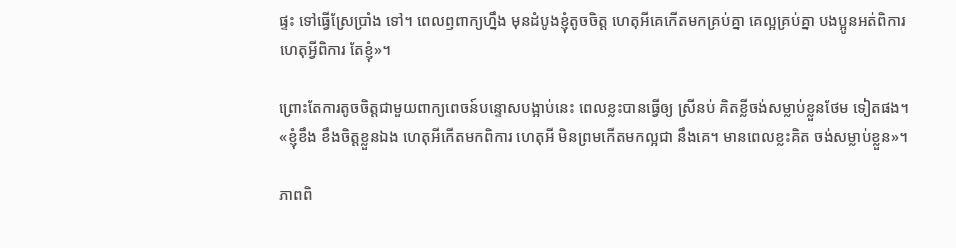ផ្ទះ ទៅធ្វើស្រែប្រាំង ទៅ។ ពេលឭពាក្យហ្នឹង មុនដំបូងខ្ញុំតូចចិត្ត ហេតុអីគេកើតមកគ្រប់គ្នា គេល្អគ្រប់គ្នា បងប្អូនអត់ពិការ ហេតុអ្វីពិការ តែខ្ញុំ»។

ព្រោះតែការតូចចិត្តជាមួយពាក្យពេចន៍បន្ទោសបង្អាប់នេះ ពេលខ្លះបានធ្វើឲ្យ ស្រីនប់ គិតខ្លីចង់សម្លាប់ខ្លួនថែម ទៀតផង។ «ខ្ញុំខឹង ខឹងចិត្តខ្លួនឯង ហេតុអីកើតមកពិការ ហេតុអី មិនព្រមកើតមកល្អជា នឹងគេ។ មានពេលខ្លះគិត ចង់សម្លាប់ខ្លួន»។

ភាពពិ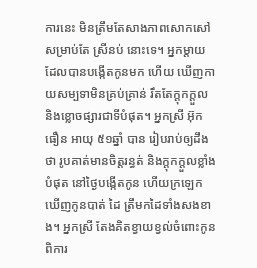ការនេះ មិនត្រឹមតែសាងភាពសោកសៅសម្រាប់តែ ស្រីនប់ នោះទេ។ អ្នកម្តាយ ដែលបានបង្កើតកូនមក ហើយ ឃើញកាយសម្បទាមិនគ្រប់គ្រាន់ រឹតតែក្តុកក្តួល និងខ្លោចផ្សារជាទីបំផុត។ អ្នកស្រី អ៊ុក ធឿន អាយុ ៥១ឆ្នាំ បាន រៀបរាប់ឲ្យដឹងថា រូបគាត់មានចិត្តរន្ធត់ និងក្តុកក្តួលខ្លាំងបំផុត នៅថ្ងៃបង្កើតកូន ហើយក្រឡេកឃើញកូនបាត់ ដៃ ត្រឹមកដៃទាំងសងខាង។ អ្នកស្រី តែងគិតខ្វាយខ្វល់ចំពោះកូនពិការ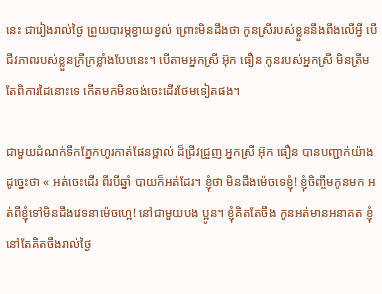នេះ ជារៀងរាល់ថ្ងៃ ព្រួយបារម្ភខ្វាយខ្វល់ ព្រោះមិនដឹងថា កូនស្រីរបស់ខ្លួននឹងពឹងលើអ្វី បើជីវភាពរបស់ខ្លួនក្រីក្រខ្លាំងបែបនេះ។ បើតាមអ្នកស្រី អ៊ុក ធឿន កូនរបស់អ្នកស្រី មិនត្រឹមតែពិការដៃនោះទេ កើតមកមិនចង់ចេះដើរថែមទៀតផង។

ជាមួយដំណក់ទឹកភ្នែកហូរកាត់ផែនថ្ពាល់ ដ៏ជ្រីវជ្រួញ អ្នកស្រី អ៊ុក ធឿន បានបញ្ជាក់យ៉ាងដូច្នេះថា « អត់ចេះដើរ ពីរបីឆ្នាំ បាយក៏អត់ដែរ។ ខ្ញុំថា មិនដឹងម៉េចទេខ្ញុំ! ខ្ញុំចិញ្ចឹមកូនមក អត់ពីខ្ញុំទៅមិនដឹងវេទនាម៉េចហ្អេ! នៅជាមួយបង ប្អូន។ ខ្ញុំគិតតែចឹង កូនអត់មានអនាគត ខ្ញុំនៅតែគិតចឹងរាល់ថ្ងៃ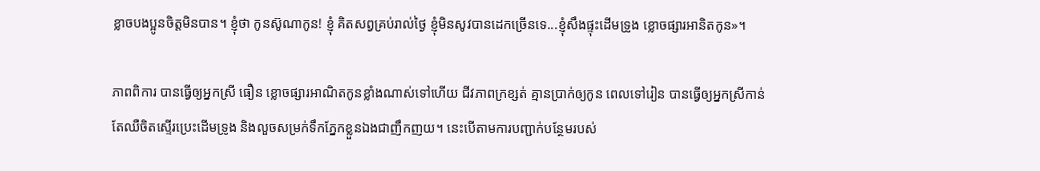ខ្លាចបងប្អូនចិត្តមិនបាន។ ខ្ញុំថា កូនស៊ូណាកូន! ខ្ញុំ គិតសព្វគ្រប់រាល់ថ្ងៃ ខ្ញុំមិនសូវបានដេកច្រើនទេ...ខ្ញុំសឹងផ្ទុះដើមទ្រូង ខ្លោចផ្សារអានិតកូន»។

ភាពពិការ បានធ្វើឲ្យអ្នកស្រី ធឿន ខ្លោចផ្សារអាណិតកូនខ្លាំងណាស់ទៅហើយ ជីវភាពក្រខ្សត់ គ្មានប្រាក់ឲ្យកូន ពេលទៅរៀន បានធ្វើឲ្យអ្នកស្រីកាន់តែឈឺចិតស្ទើរប្រេះដើមទ្រូង និងលួចសម្រក់ទឹកភ្នែកខ្លួនឯងជាញឹកញយ។ នេះបើតាមការបញ្ជាក់បន្ថែមរបស់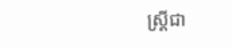ស្រី្តជា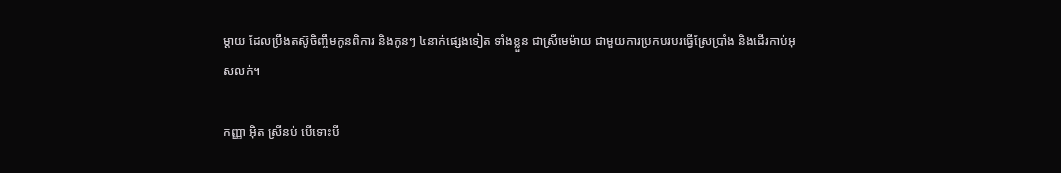ម្តាយ ដែលប្រឹងតស៊ូចិញ្ចឹមកូនពិការ និងកូនៗ ៤នាក់ផ្សេងទៀត ទាំងខ្លួន ជាស្រីមេម៉ាយ ជាមួយការប្រកបរបរធ្វើស្រែប្រាំង និងដើរកាប់អុសលក់។

កញ្ញា អ៊ិត ស្រីនប់ បើទោះបី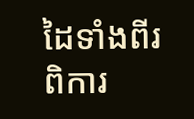ដៃទាំងពីរពិការ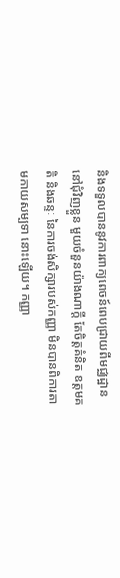និងទទួលបាននូវការពាក្យពេចន៍ពេបជ្រាយពីមជ្ឈដ្ឋាននៅជុំវិញខ្លួន មួយចំនួនយ៉ាងណាក្តី តែចិត្តគំនិត ឧត្តមគតិ និងឆន្ទៈ នៃការចង់សិក្សារបស់កញ្ញា មិនបានពិការតាមកាយសម្បទា នោះឡើយ។ កញ្ញា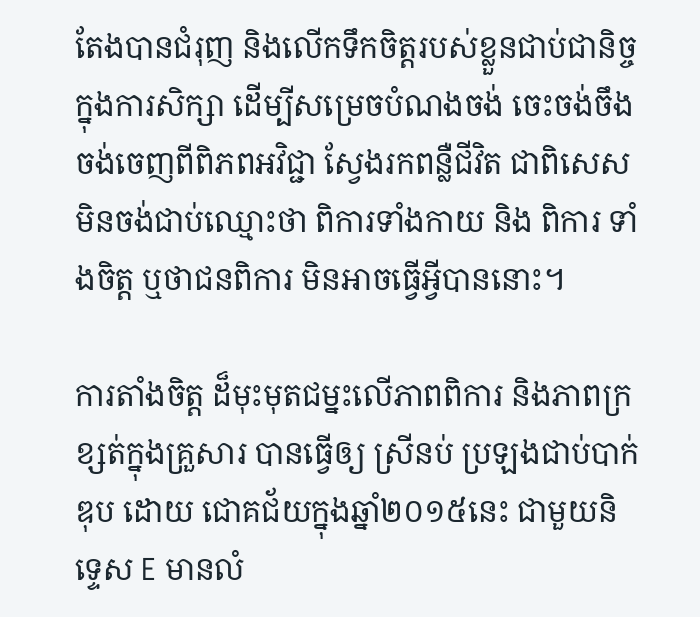តែងបានជំរុញ និងលើកទឹកចិត្តរបស់ខ្លួនជាប់ជានិច្ចក្នុងការសិក្សា ដើម្បីសម្រេចបំណងចង់ ចេះចង់ចឹង ចង់ចេញពីពិភពអវិជ្ជា ស្វែងរកពន្លឺជីវិត ជាពិសេសមិនចង់ជាប់ឈ្មោះថា ពិការទាំងកាយ និង ពិការ ទាំងចិត្ត ឬថាជនពិការ មិនអាចធ្វើអ្វីបាននោះ។

ការតាំងចិត្ត ដ៏មុះមុតជម្នះលើភាពពិការ និងភាពក្រខ្សត់ក្នុងគ្រួសារ បានធ្វើឲ្យ ស្រីនប់ ប្រឡងជាប់បាក់ឌុប ដោយ ជោគជ័យក្នុងឆ្នាំ២០១៥នេះ ជាមួយនិទ្ទេស E មានលំ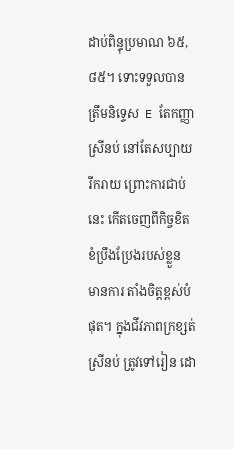ដាប់ពិន្ទុប្រមាណ ៦៥,៨៥។ ទោះទទួលបានត្រឹមនិទ្ទេស  E តែកញ្ញា ស្រីនប់ នៅតែសប្បាយរីករាយ ព្រោះការជាប់នេះ កើតចេញពីកិច្ចខិតខំប្រឹងប្រែងរបស់ខ្លួន មានការ តាំងចិត្តខ្ពស់បំផុត។ ក្នុងជីវភាពក្រខ្សត់ ស្រីនប់ ត្រូវទៅរៀន ដោ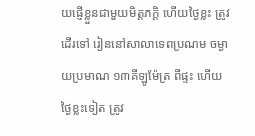យផ្ញើខ្លួនជាមួយមិត្តភក្តិ ហើយថ្ងៃខ្លះ ត្រូវដើរទៅ រៀននៅសាលាទេពប្រណម ចម្ងាយប្រមាណ ១៣គីឡូម៉ែត្រ ពីផ្ទះ ហើយថ្ងៃខ្លះទៀត ត្រូវ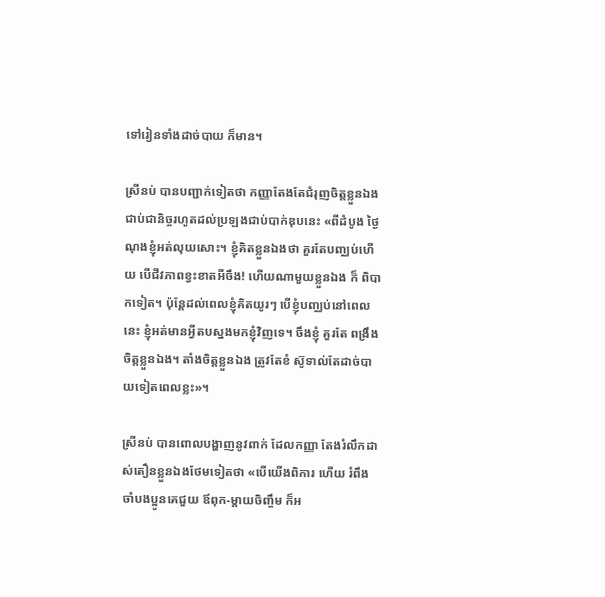ទៅរៀនទាំងដាច់បាយ ក៏មាន។

ស្រីនប់ បានបញ្ជាក់ទៀតថា កញ្ញាតែងតែជំរុញចិត្តខ្លួនឯងជាប់ជានិច្ចរហូតដល់ប្រឡងជាប់បាក់ឌុបនេះ «ពីដំបូង ថ្ងៃណុងខ្ញុំអត់លុយសោះ។ ខ្ញុំគិតខ្លួនឯងថា គួរតែបញ្ឈប់ហើយ បើជីវភាពខ្វះខាតអីចឹង! ហើយណាមួយខ្លួនឯង ក៏ ពិបាកទៀត។ ប៉ុន្តែដល់ពេលខ្ញុំគិតយូរៗ បើខ្ញុំបញ្ឈប់នៅពេលនេះ ខ្ញុំអត់មានអ្វីតបស្នងមកខ្ញុំវិញទេ។ ចឹងខ្ញុំ គួរតែ ពង្រឹងចិត្តខ្លួនឯង។ តាំងចិត្តខ្លួនឯង ត្រូវតែខំ ស៊ូទាល់តែដាច់បាយទៀតពេលខ្លះ»។

ស្រីនប់ បានពោលបង្ហាញនូវពាក់ ដែលកញ្ញា តែងរំលឹកដាស់តឿនខ្លួនឯងថែមទៀតថា «បើយើងពិការ ហើយ រំពឹងចាំបងប្អូនគេជួយ ឪពុក-ម្តាយចិញ្ចឹម ក៏អ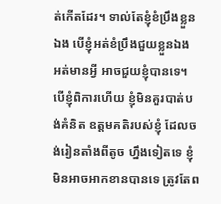ត់កើតដែរ។ ទាល់តែខ្ញុំខំប្រឹងខ្លួនឯង បើខ្ញុំអត់ខំប្រឹងជួយខ្លួនឯង អត់មានអ្វី អាចជួយខ្ញុំបានទេ។ បើខ្ញុំពិការហើយ ខ្ញុំមិនគួរបាត់បង់គំនិត ឧត្តមគតិរបស់ខ្ញុំ ដែលចង់រៀនតាំងពីតូច ហ្នឹងទៀតទេ ខ្ញុំមិនអាចអាកខានបានទេ ត្រូវតែព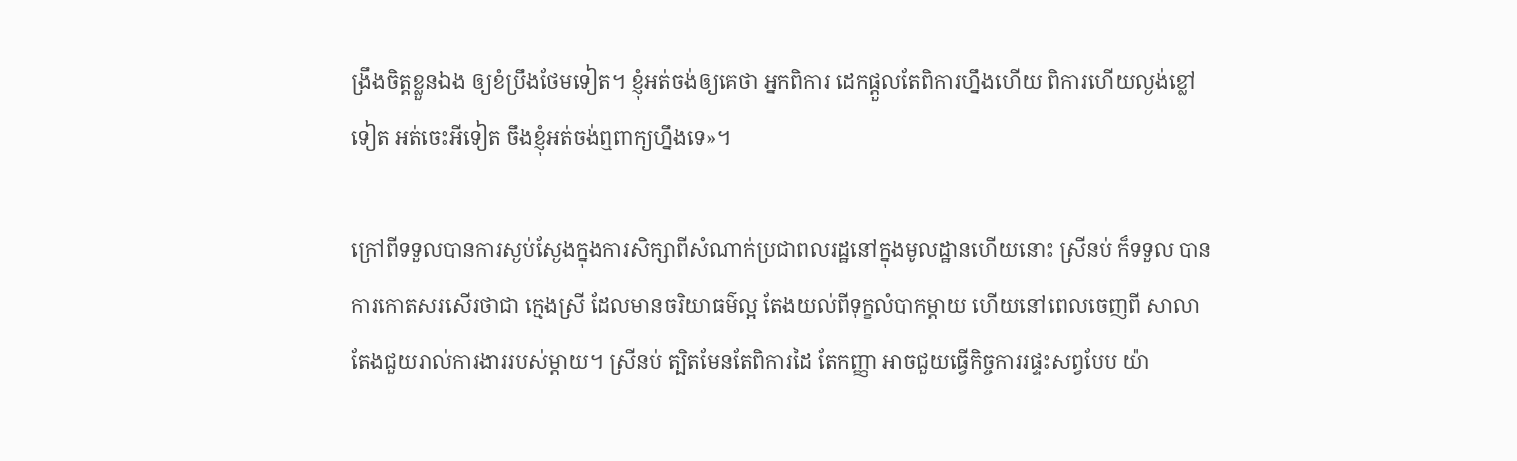ង្រឹងចិត្តខ្លួនឯង ឲ្យខំប្រឹងថែមទៀត។ ខ្ញុំអត់ចង់ឲ្យគេថា អ្នកពិការ ដេកផ្តួលតែពិការហ្នឹងហើយ ពិការហើយល្ងង់ខ្លៅទៀត អត់ចេះអីទៀត ចឹងខ្ញុំអត់ចង់ឮពាក្យហ្នឹងទេ»។

ក្រៅពីទទួលបានការស្ងប់ស្ងែងក្នុងការសិក្សាពីសំណាក់ប្រជាពលរដ្ឋនៅក្នុងមូលដ្ឋានហើយនោះ ស្រីនប់ ក៏ទទួល បានការកោតសរសើរថាជា ក្មេងស្រី ដែលមានចរិយាធម៌ល្អ តែងយល់ពីទុក្ខលំបាកម្តាយ ហើយនៅពេលចេញពី សាលាតែងជួយរាល់ការងាររបស់ម្តាយ។ ស្រីនប់ ត្បិតមែនតែពិការដៃ តែកញ្ញា អាចជួយធ្វើកិច្ចការរផ្ទះសព្វបែប យ៉ា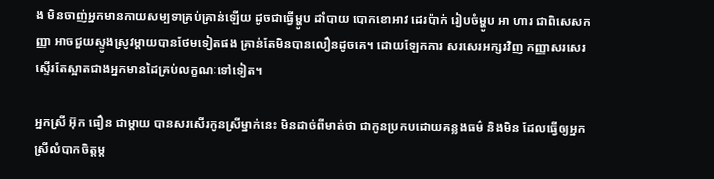ង មិនចាញ់អ្នកមានកាយសម្បទាគ្រប់គ្រាន់ឡើយ ដូចជាធ្វើម្ហូប ដាំបាយ បោកខោអាវ ដេរប៉ាក់ រៀបចំម្ហូប អា ហារ ជាពិសេសកញ្ញា អាចជួយស្ទូងស្រូវម្តាយបានថែមទៀតផង គ្រាន់តែមិនបានលឿនដូចគេ។ ដោយឡែកការ សរសេរអក្សរវិញ កញ្ញាសរសេរ ស្ទើរតែស្អាតជាងអ្នកមានដៃគ្រប់លក្ខណៈទៅទៀត។

អ្នកស្រី អ៊ុក ធឿន ជាម្តាយ បានសរសើរកូនស្រីម្នាក់នេះ មិនដាច់ពីមាត់ថា ជាកូនប្រកបដោយគន្លងធម៌ និងមិន ដែលធ្វើឲ្យអ្នកស្រីលំបាកចិត្តម្ត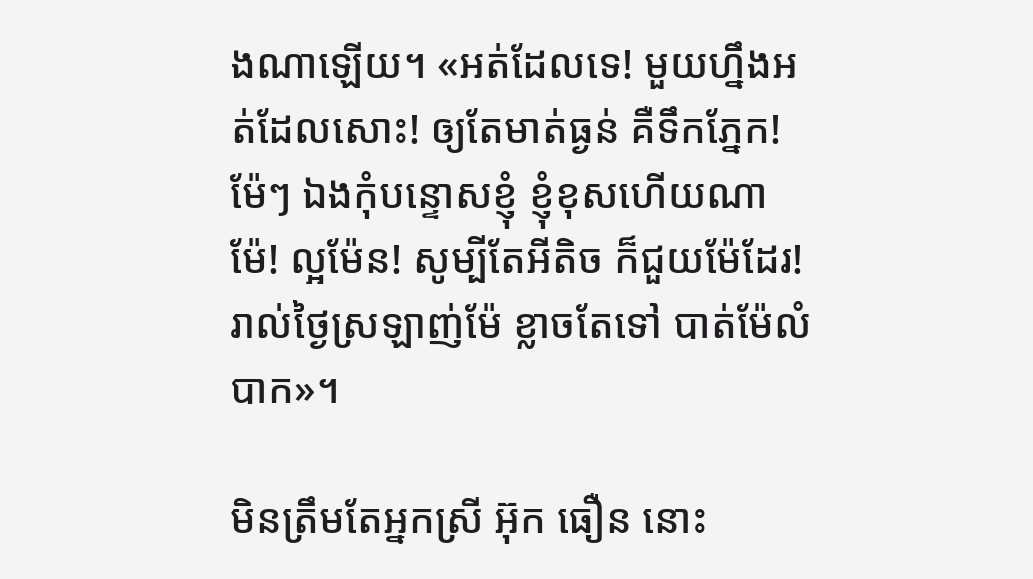ងណាឡើយ។ «អត់ដែលទេ! មួយហ្នឹងអត់ដែលសោះ! ឲ្យតែមាត់ធ្ងន់ គឺទឹកភ្នែក! ម៉ែៗ ឯងកុំបន្ទោសខ្ញុំ ខ្ញុំខុសហើយណាម៉ែ! ល្អម៉ែន! សូម្បីតែអីតិច ក៏ជួយម៉ែដែរ! រាល់ថ្ងៃស្រឡាញ់ម៉ែ ខ្លាចតែទៅ បាត់ម៉ែលំបាក»។

មិនត្រឹមតែអ្នកស្រី អ៊ុក ធឿន នោះ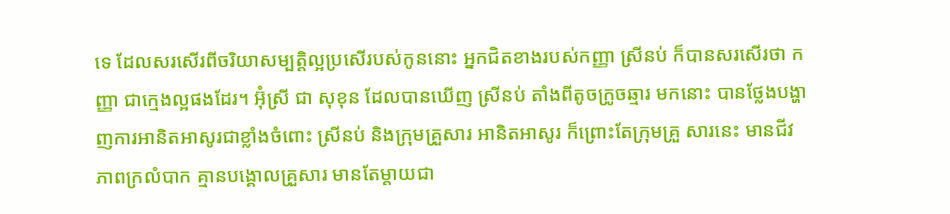ទេ ដែលសរសើរពីចរិយាសម្បត្តិល្អប្រសើរបស់កូននោះ អ្នកជិតខាងរបស់កញ្ញា ស្រីនប់ ក៏បានសរសើរថា កញ្ញា ជាក្មេងល្អផងដែរ។ អ៊ុំស្រី ជា សុខុន ដែលបានឃើញ ស្រីនប់ តាំងពីតូចក្រូចឆ្មារ មកនោះ បានថ្លែងបង្ហាញការអានិតអាសូរជាខ្លាំងចំពោះ ស្រីនប់ និងក្រុមគ្រួសារ អានិតអាសូរ ក៏ព្រោះតែក្រុមគ្រួ សារនេះ មានជីវភាពក្រលំបាក គ្មានបង្គោលគ្រួសារ មានតែម្តាយជា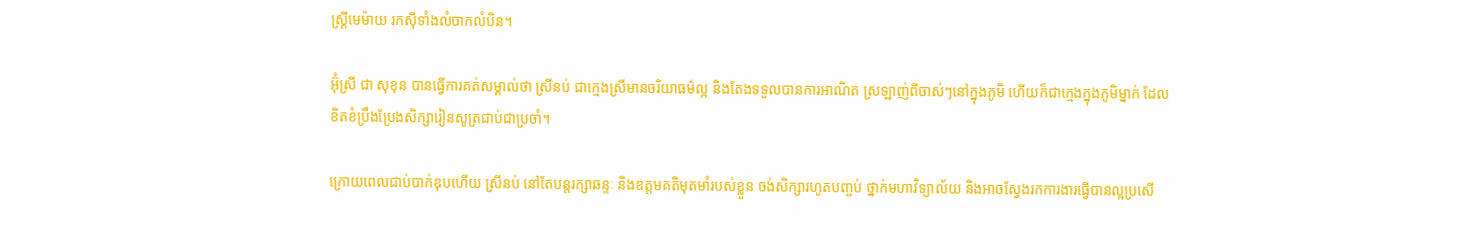ស្រ្តីមេម៉ាយ រកស៊ីទាំងលំបាកលំបិន។

អ៊ុំស្រី ជា សុខុន បានធ្វើការគត់សម្គាល់ថា ស្រីនប់ ជាក្មេងស្រីមានចរិយាធម៌ល្អ និងតែងទទួលបានការអាណិត ស្រឡាញ់ពីចាស់ៗនៅក្នុងភូមិ ហើយក៏ជាក្មេងក្នុងភូមិម្នាក់ ដែលខិតខំប្រឹងប្រែងសិក្សារៀនសូត្រជាប់ជាប្រចាំ។

ក្រោយពេលជាប់បាក់ឌុបហើយ ស្រីនប់ នៅតែបន្តរក្សាឆន្ទៈ និងឧត្តមគតិមុតមាំរបស់ខ្លួន ចង់សិក្សារហូតបញ្ចប់ ថ្នាក់មហាវិទ្យាល័យ និងអាចស្វែងរកការងារធ្វើបានល្អប្រសើ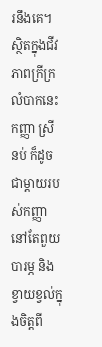រនឹងគេ។ ស្ថិតក្នុងជីវភាពក្រីក្រលំបាកនេះ កញ្ញា ស្រី នប់ ក៏ដូចជាម្តាយរបស់កញ្ញា នៅតែពួយបារម្ភ និងខ្វាយខ្វល់ក្នុងចិត្តពី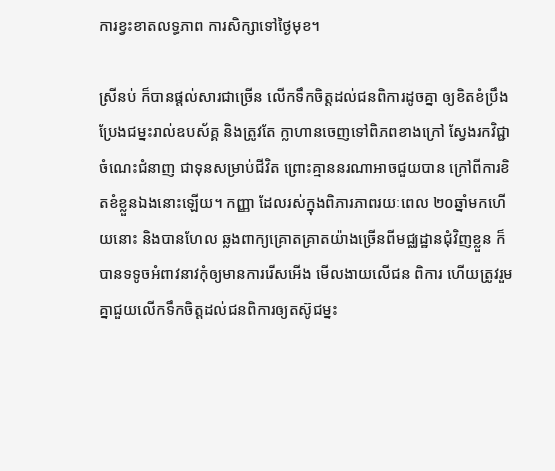ការខ្វះខាតលទ្ធភាព ការសិក្សាទៅថ្ងៃមុខ។

ស្រីនប់ ក៏បានផ្តល់សារជាច្រើន លើកទឹកចិត្តដល់ជនពិការដូចគ្នា ឲ្យខិតខំប្រឹងប្រែងជម្នះរាល់ឧបស័គ្គ និងត្រូវតែ ក្លាហានចេញទៅពិភពខាងក្រៅ ស្វែងរកវិជ្ជា ចំណេះជំនាញ ជាទុនសម្រាប់ជីវិត ព្រោះគ្មាននរណាអាចជួយបាន ក្រៅពីការខិតខំខ្លួនឯងនោះឡើយ។ កញ្ញា ដែលរស់ក្នុងពិភារភាពរយៈពេល ២០ឆ្នាំមកហើយនោះ និងបានហែល ឆ្លងពាក្យគ្រោតគ្រាតយ៉ាងច្រើនពីមជ្ឈដ្ឋានជុំវិញខ្លួន ក៏បានទទូចអំពាវនាវកុំឲ្យមានការរើសអើង មើលងាយលើជន ពិការ ហើយត្រូវរួមគ្នាជួយលើកទឹកចិត្តដល់ជនពិការឲ្យតស៊ូជម្នះ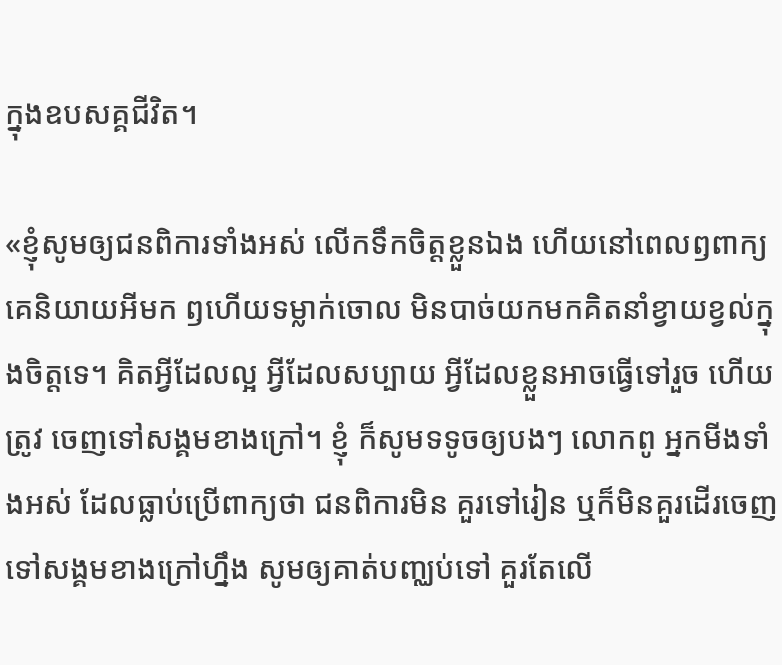ក្នុងឧបសគ្គជីវិត។

«ខ្ញុំសូមឲ្យជនពិការទាំងអស់ លើកទឹកចិត្តខ្លួនឯង ហើយនៅពេលឭពាក្យគេនិយាយអីមក ឭហើយទម្លាក់ចោល មិនបាច់យកមកគិតនាំខ្វាយខ្វល់ក្នុងចិត្តទេ។ គិតអ្វីដែលល្អ អ្វីដែលសប្បាយ អ្វីដែលខ្លួនអាចធ្វើទៅរួច ហើយត្រូវ ចេញទៅសង្គមខាងក្រៅ។ ខ្ញុំ ក៏សូមទទូចឲ្យបងៗ លោកពូ អ្នកមីងទាំងអស់ ដែលធ្លាប់ប្រើពាក្យថា ជនពិការមិន គួរទៅរៀន ឬក៏មិនគួរដើរចេញទៅសង្គមខាងក្រៅហ្នឹង សូមឲ្យគាត់បញ្ឈប់ទៅ គួរតែលើ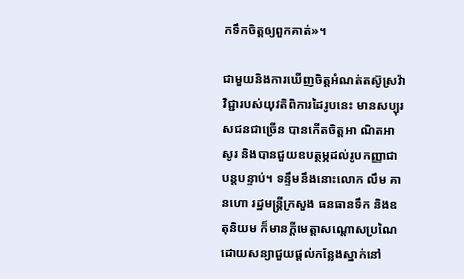កទឹកចិត្តឲ្យពួកគាត់»។

ជាមួយនិងការឃើញចិត្តអំណត់តស៊ូស្រវ៉ាវិជ្ជារបស់យុវតិពិការដៃរូបនេះ មានសប្បុរសជនជាច្រើន បានកើតចិត្តអា ណិតអាសូរ និងបានជួយឧបត្ថម្ភដល់រូបកញ្ញាជាបន្តបន្ទាប់។ ទន្ទឹមនឹងនោះលោក លឹម គានហោ រដ្ឋមន្រ្តីក្រសួង ធនធានទឹក និងឧតុនិយម ក៏មានក្តីមេត្តាសណ្តោសប្រណៃ ដោយសន្យាជួយផ្តល់កន្លែងស្នាក់នៅ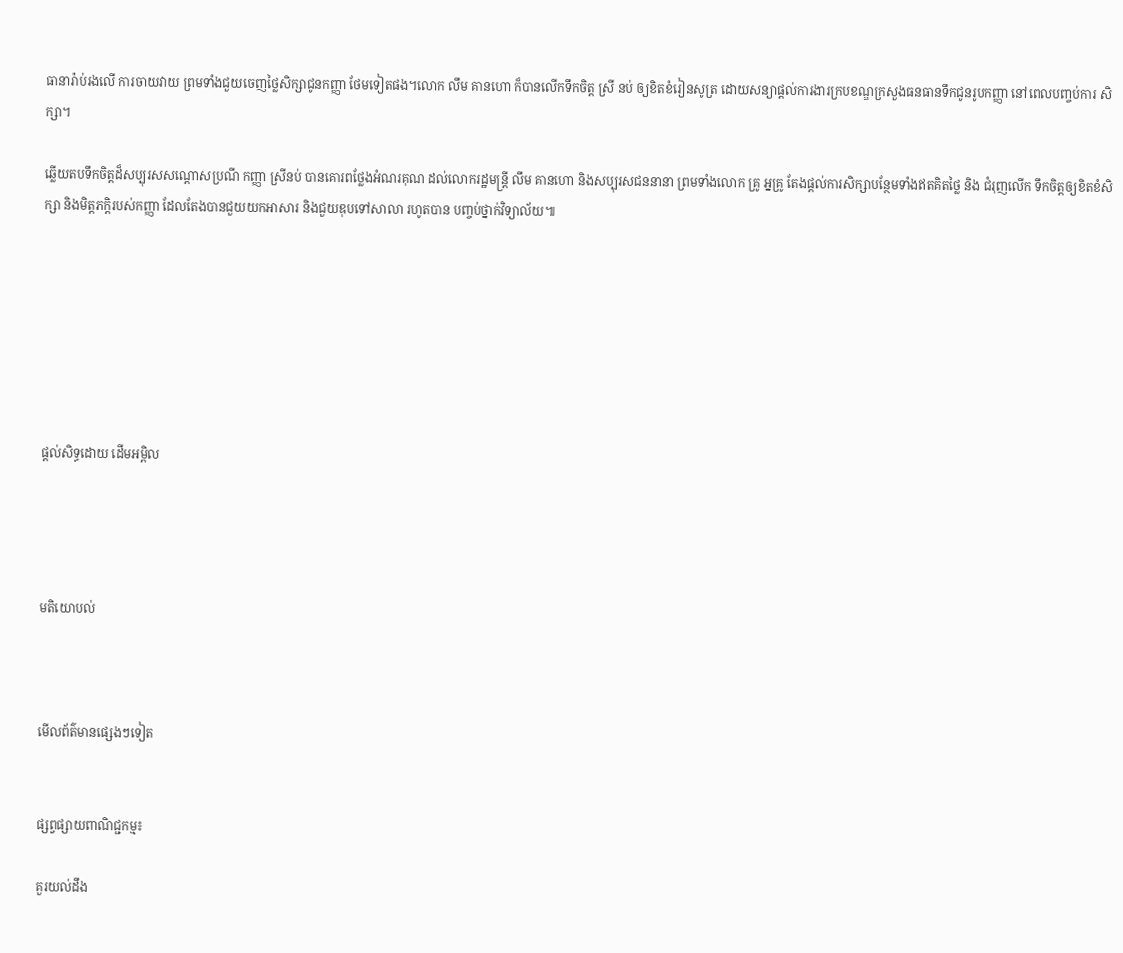ធានារ៉ាប់រងលើ ការចាយវាយ ព្រមទាំងជួយចេញថ្លៃសិក្សាជូនកញ្ញា ថែមទៀតផង។លោក លឹម គានហោ ក៏បានលើកទឹកចិត្ត ស្រី នប់ ឲ្យខិតខំរៀនសូត្រ ដោយសន្យាផ្តល់ការងារក្របខណ្ឌក្រសួងធនធានទឹកជូនរូបកញ្ញា នៅពេលបញ្ចប់ការ សិក្សា។

ឆ្លើយតបទឹកចិត្តដ៏សប្បុរសសណ្តោសប្រណី កញ្ញា ស្រីនប់ បានគោរពថ្លែងអំណរគុណ ដល់លោករដ្ឋមន្រ្តី លឹម គានហោ និងសប្បុរសជននានា ព្រមទាំងលោក គ្រូ អ្នគ្រូ តែងផ្តល់ការសិក្សាបន្ថែមទាំងឥតគិតថ្លៃ និង ជំរុញលើក ទឹកចិត្តឲ្យខិតខំសិក្សា និងមិត្តភក្តិរបស់កញ្ញា ដែលតែងបានជួយយកអាសារ និងជួយឌុបទៅសាលា រហូតបាន បញ្ចប់ថ្នាក់វិទ្យាល័យ៕







ផ្តល់សិទ្ធដោយ ដើមអម្ពិល




មតិយោបល់



មើលព័ត៌មានផ្សេងៗទៀត


ផ្សព្វផ្សាយពាណិជ្ជកម្ម៖

គួរយល់ដឹង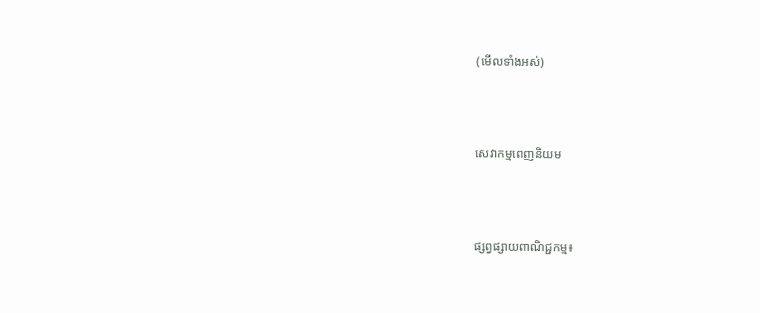(មើលទាំងអស់)



សេវាកម្មពេញនិយម



ផ្សព្វផ្សាយពាណិជ្ជកម្ម៖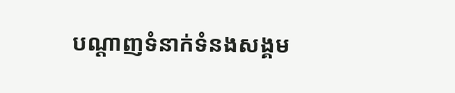បណ្តាញទំនាក់ទំនងសង្គម